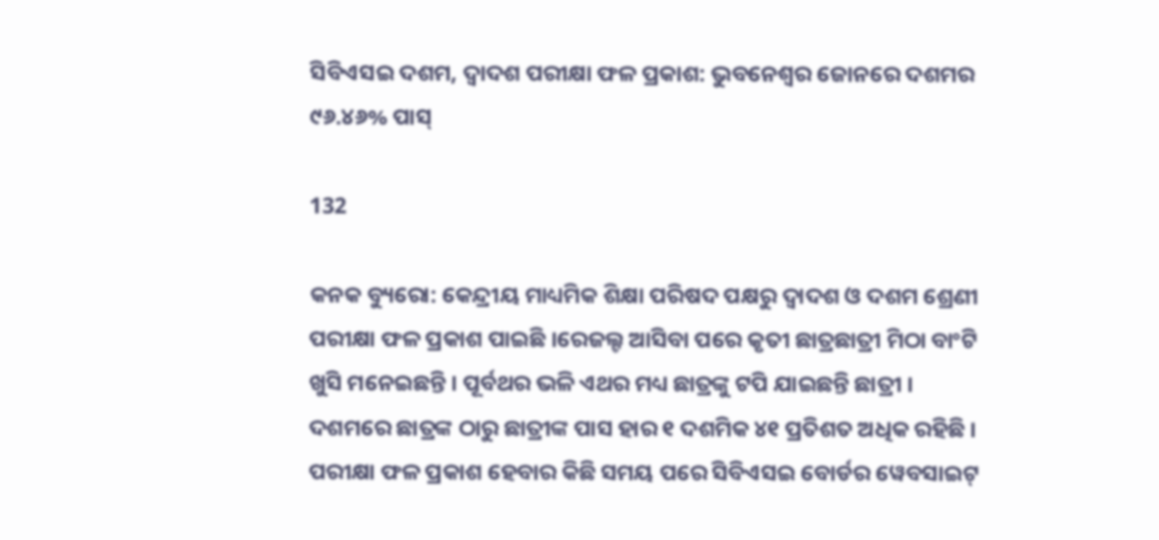ସିବିଏସଇ ଦଶମ, ଦ୍ୱାଦଶ ପରୀକ୍ଷା ଫଳ ପ୍ରକାଶ: ଭୁବନେଶ୍ୱର ଜୋନରେ ଦଶମର ୯୬.୪୬% ପାସ୍

132

କନକ ବ୍ୟୁରୋ: କେନ୍ଦ୍ରୀୟ ମାଧ୍ୟମିକ ଶିକ୍ଷା ପରିଷଦ ପକ୍ଷରୁ ଦ୍ୱାଦଶ ଓ ଦଶମ ଶ୍ରେଣୀ ପରୀକ୍ଷା ଫଳ ପ୍ରକାଶ ପାଇଛି ।ରେଜଲ୍ଟ ଆସିବା ପରେ କୃତୀ ଛାତ୍ରଛାତ୍ରୀ ମିଠା ବାଂଟି ଖୁସି ମନେଇଛନ୍ତି । ପୂର୍ବଥର ଭଳି ଏଥର ମଧ୍ୟ ଛାତ୍ରଙ୍କୁ ଟପି ଯାଇଛନ୍ତି ଛାତ୍ରୀ । ଦଶମରେ ଛାତ୍ରଙ୍କ ଠାରୁ ଛାତ୍ରୀଙ୍କ ପାସ ହାର ୧ ଦଶମିକ ୪୧ ପ୍ରତିଶତ ଅଧିକ ରହିଛି । ପରୀକ୍ଷା ଫଳ ପ୍ରକାଶ ହେବାର କିଛି ସମୟ ପରେ ସିବିଏସଇ ବୋର୍ଡର ୱେବସାଇଟ୍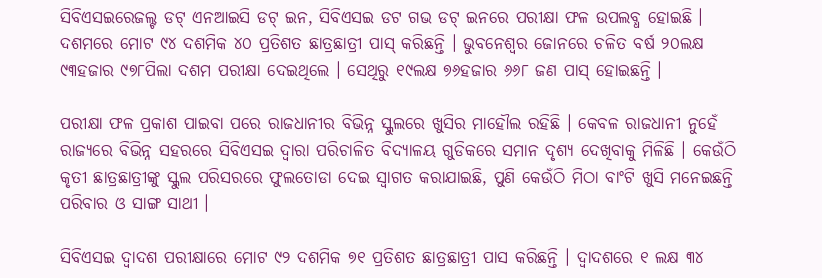ସିବିଏସଇରେଜଲ୍ଟ ଡଟ୍ ଏନଆଇସି ଡଟ୍ ଇନ, ସିବିଏସଇ ଡଟ ଗଭ ଡଟ୍ ଇନରେ ପରୀକ୍ଷା ଫଳ ଉପଲବ୍ଧ ହୋଇଛି । ଦଶମରେ ମୋଟ ୯୪ ଦଶମିକ ୪୦ ପ୍ରତିଶତ ଛାତ୍ରଛାତ୍ରୀ ପାସ୍ କରିଛନ୍ତି । ଭୁବନେଶ୍ୱର ଜୋନରେ ଚଳିତ ବର୍ଷ ୨୦ଲକ୍ଷ ୯୩ହଜାର ୯୭୮ପିଲା ଦଶମ ପରୀକ୍ଷା ଦେଇଥିଲେ । ସେଥିରୁ ୧୯ଲକ୍ଷ ୭୬ହଜାର ୬୬୮ ଜଣ ପାସ୍ ହୋଇଛନ୍ତି ।

ପରୀକ୍ଷା ଫଳ ପ୍ରକାଶ ପାଇବା ପରେ ରାଜଧାନୀର ବିଭିନ୍ନ ସ୍କୁଲରେ ଖୁସିର ମାହୌଲ ରହିଛି । କେବଳ ରାଜଧାନୀ ନୁହେଁ ରାଜ୍ୟରେ ବିଭିନ୍ନ ସହରରେ ସିବିଏସଇ ଦ୍ୱାରା ପରିଚାଳିତ ବିଦ୍ୟାଳୟ ଗୁଡିକରେ ସମାନ ଦୃଶ୍ୟ ଦେଖିବାକୁ ମିଳିଛି । କେଉଁଠି କୃତୀ ଛାତ୍ରଛାତ୍ରୀଙ୍କୁ ସ୍କୁଲ ପରିସରରେ ଫୁଲତୋଡା ଦେଇ ସ୍ୱାଗତ କରାଯାଇଛି, ପୁଣି କେଉଁଠି ମିଠା ବାଂଟି ଖୁସି ମନେଇଛନ୍ତି ପରିବାର ଓ ସାଙ୍ଗ ସାଥୀ ।

ସିବିଏସଇ ଦ୍ୱାଦଶ ପରୀକ୍ଷାରେ ମୋଟ ୯୨ ଦଶମିକ ୭୧ ପ୍ରତିଶତ ଛାତ୍ରଛାତ୍ରୀ ପାସ କରିଛନ୍ତି । ଦ୍ୱାଦଶରେ ୧ ଲକ୍ଷ ୩୪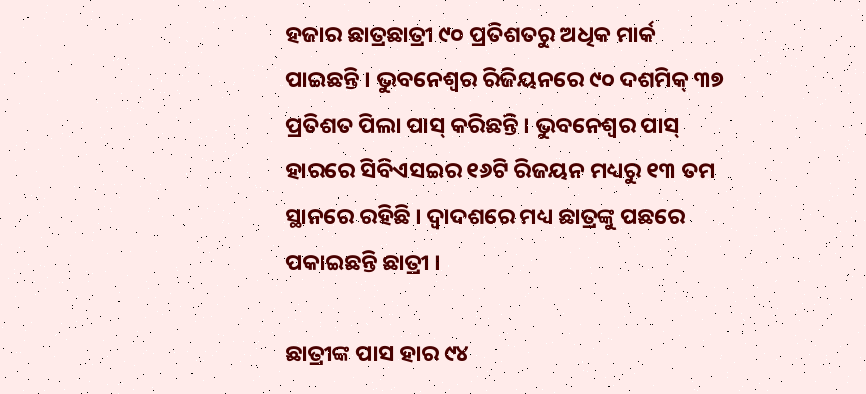ହଜାର ଛାତ୍ରଛାତ୍ରୀ ୯୦ ପ୍ରତିଶତରୁ ଅଧିକ ମାର୍କ ପାଇଛନ୍ତି । ଭୁବନେଶ୍ୱର ରିଜିୟନରେ ୯୦ ଦଶମିକ୍ ୩୭ ପ୍ରତିଶତ ପିଲା ପାସ୍ କରିଛନ୍ତି । ଭୁବନେଶ୍ୱର ପାସ୍ ହାରରେ ସିବିଏସଇର ୧୬ଟି ରିଜୟନ ମଧ୍ୟରୁ ୧୩ ତମ ସ୍ଥାନରେ ରହିଛି । ଦ୍ୱାଦଶରେ ମଧ୍ୟ ଛାତ୍ରଙ୍କୁ ପଛରେ ପକାଇଛନ୍ତି ଛାତ୍ରୀ ।

ଛାତ୍ରୀଙ୍କ ପାସ ହାର ୯୪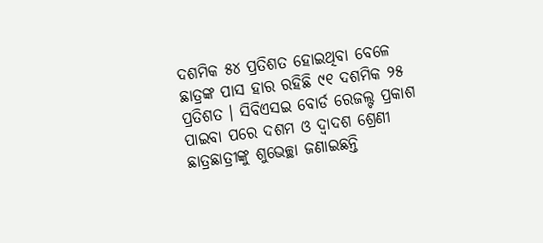ଦଶମିକ ୫୪ ପ୍ରତିଶତ ହୋଇଥିବା ବେଳେ ଛାତ୍ରଙ୍କ ପାସ ହାର ରହିଛି ୯୧ ଦଶମିକ ୨୫ ପ୍ରତିଶତ । ସିବିଏସଇ ବୋର୍ଡ ରେଜଲ୍ଟ ପ୍ରକାଶ ପାଇବା ପରେ ଦଶମ ଓ ଦ୍ୱାଦଶ ଶ୍ରେଣୀ ଛାତ୍ରଛାତ୍ରୀଙ୍କୁ ଶୁଭେଚ୍ଛା ଜଣାଇଛନ୍ତି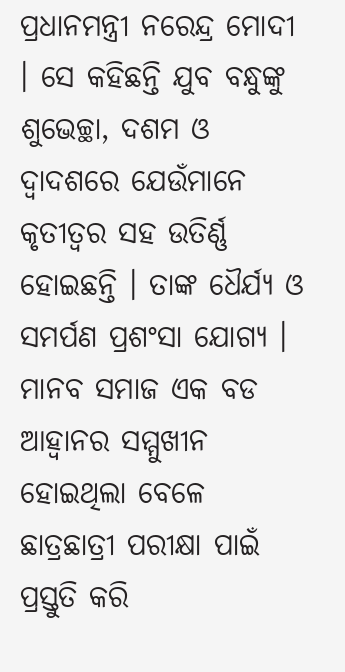ପ୍ରଧାନମନ୍ତ୍ରୀ ନରେନ୍ଦ୍ର ମୋଦୀ । ସେ କହିଛନ୍ତି ଯୁବ ବନ୍ଧୁଙ୍କୁ ଶୁଭେଚ୍ଛା, ଦଶମ ଓ ଦ୍ୱାଦଶରେ ଯେଉଁମାନେ କୃତୀତ୍ୱର ସହ ଉତିର୍ଣ୍ଣ ହୋଇଛନ୍ତି । ତାଙ୍କ ଧୈର୍ଯ୍ୟ ଓ ସମର୍ପଣ ପ୍ରଶଂସା ଯୋଗ୍ୟ । ମାନବ ସମାଜ ଏକ ବଡ ଆହ୍ୱାନର ସମ୍ମୁଖୀନ ହୋଇଥିଲା ବେଳେ ଛାତ୍ରଛାତ୍ରୀ ପରୀକ୍ଷା ପାଇଁ ପ୍ରସ୍ତୁତି କରି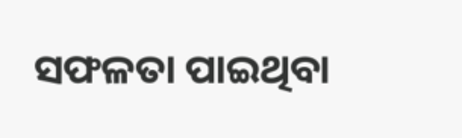ସଫଳତା ପାଇଥିବା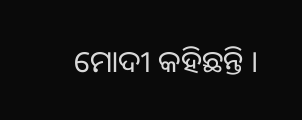ମୋଦୀ କହିଛନ୍ତି ।